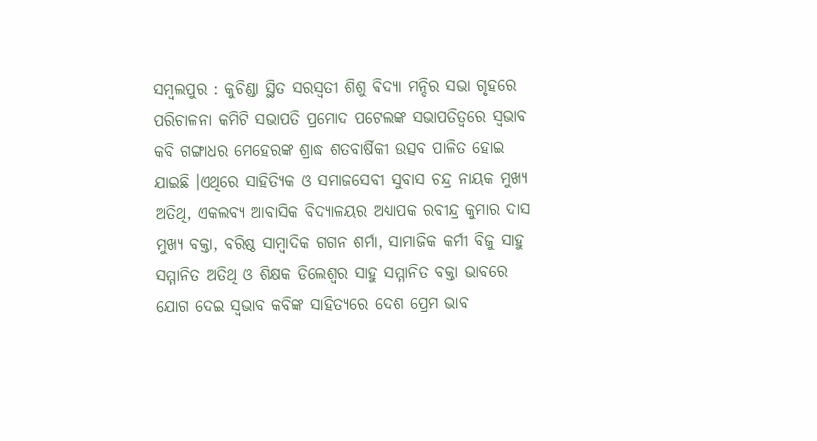ସମ୍ବଲପୁର : କୁଚିଣ୍ଡା ସ୍ଥିତ ସରସ୍ୱତୀ ଶିଶୁ ଵିଦ୍ୟା ମନ୍ଦିର ସଭା ଗୃହରେ ପରିଚାଳନା କମିଟି ସଭାପତି ପ୍ରମୋଦ ପଟେଲଙ୍କ ସଭାପତିତ୍ୱରେ ସ୍ୱଭାବ କବି ଗଙ୍ଗାଧର ମେହେରଙ୍କ ଶ୍ରାଦ୍ଧ ଶତବାର୍ଷିକୀ ଉତ୍ସବ ପାଳିତ ହୋଇ ଯାଇଛି ।ଏଥିରେ ସାହିତ୍ୟିକ ଓ ସମାଜସେବୀ ସୁବାସ ଚନ୍ଦ୍ର ନାୟକ ମୁଖ୍ୟ ଅତିଥି, ଏକଲବ୍ୟ ଆବାସିକ ବିଦ୍ୟାଳୟର ଅଧ୍ୟାପକ ରବୀନ୍ଦ୍ର କୁମାର ଦାସ ମୁଖ୍ୟ ବକ୍ତା, ବରିଷ୍ଠ ସାମ୍ବାଦିକ ଗଗନ ଶର୍ମା, ସାମାଜିକ କର୍ମୀ ବିଜୁ ସାହୁ ସମ୍ମାନିତ ଅତିଥି ଓ ଶିକ୍ଷକ ଡିଲେଶ୍ୱର ସାହୁ ସମ୍ମାନିତ ବକ୍ତା ଭାବରେ ଯୋଗ ଦେଇ ସ୍ୱଭାବ କବିଙ୍କ ସାହିତ୍ୟରେ ଦେଶ ପ୍ରେମ ଭାବ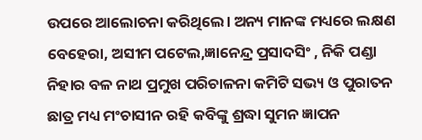ଉପରେ ଆଲୋଚନା କରିଥିଲେ। ଅନ୍ୟ ମାନଙ୍କ ମଧ୍ୟରେ ଲକ୍ଷଣ ବେହେରା, ଅସୀମ ପଟେଲ,ଜ୍ଞାନେନ୍ଦ୍ର ପ୍ରସାଦସିଂ , ନିକି ପଣ୍ଡା ନିହାର ବଳ ନାଥ ପ୍ରମୁଖ ପରିଚାଳନା କମିଟି ସଭ୍ୟ ଓ ପୁରାତନ ଛାତ୍ର ମଧ୍ୟ ମଂଚାସୀନ ରହି କବିଙ୍କୁ ଶ୍ରଦ୍ଧା ସୁମନ ଜ୍ଞାପନ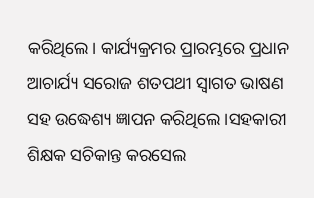କରିଥିଲେ। କାର୍ଯ୍ୟକ୍ରମର ପ୍ରାରମ୍ଭରେ ପ୍ରଧାନ ଆଚାର୍ଯ୍ୟ ସରୋଜ ଶତପଥୀ ସ୍ୱାଗତ ଭାଷଣ ସହ ଉଦ୍ଧେଶ୍ୟ ଜ୍ଞାପନ କରିଥିଲେ ।ସହକାରୀ ଶିକ୍ଷକ ସଚିକାନ୍ତ କରସେଲ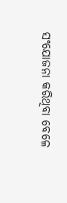ସଂଯୋଜନା କରିଥିବା ବେଳେ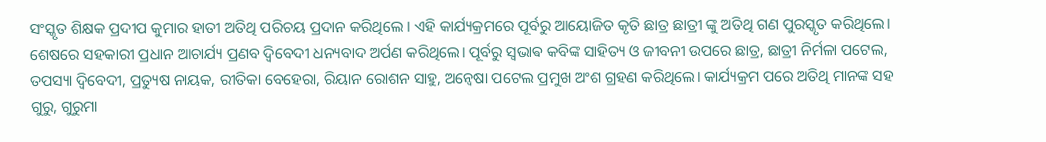ସଂସ୍କୃତ ଶିକ୍ଷକ ପ୍ରଦୀପ କୁମାର ହାତୀ ଅତିଥି ପରିଚୟ ପ୍ରଦାନ କରିଥିଲେ । ଏହି କାର୍ଯ୍ୟକ୍ରମରେ ପୂର୍ବରୁ ଆୟୋଜିତ କୃତି ଛାତ୍ର ଛାତ୍ରୀ ଙ୍କୁ ଅତିଥି ଗଣ ପୁରସ୍କୃତ କରିଥିଲେ। ଶେଷରେ ସହକାରୀ ପ୍ରଧାନ ଆଚାର୍ଯ୍ୟ ପ୍ରଣବ ଦ୍ବିବେଦୀ ଧନ୍ୟବାଦ ଅର୍ପଣ କରିଥିଲେ। ପୂର୍ବରୁ ସ୍ଵଭାଵ କବିଙ୍କ ସାହିତ୍ୟ ଓ ଜୀବନୀ ଉପରେ ଛାତ୍ର, ଛାତ୍ରୀ ନିର୍ମଳା ପଟେଲ, ତପସ୍ୟା ଦ୍ବିବେଦୀ, ପ୍ରତ୍ୟୁଷ ନାୟକ, ରୀତିକା ବେହେରା, ରିୟାନ ରୋଶନ ସାହୁ, ଅନ୍ଵେଷା ପଟେଲ ପ୍ରମୁଖ ଅଂଶ ଗ୍ରହଣ କରିଥିଲେ। କାର୍ଯ୍ୟକ୍ରମ ପରେ ଅତିଥି ମାନଙ୍କ ସହ ଗୁରୁ, ଗୁରୁମା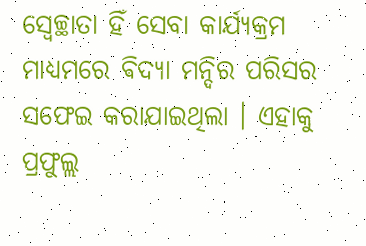ସ୍ୱେଚ୍ଛାତା ହିଁ ସେବା କାର୍ଯ୍ୟକ୍ରମ ମାଧ୍ୟମରେ ଵିଦ୍ୟା ମନ୍ଦିର ପରିସର ସଫେଇ କରାଯାଇଥିଲା । ଏହାକୁ ପ୍ରଫୁଲ୍ଲ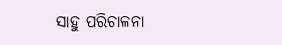ସାହୁ ପରିଚାଳନା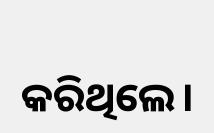କରିଥିଲେ।